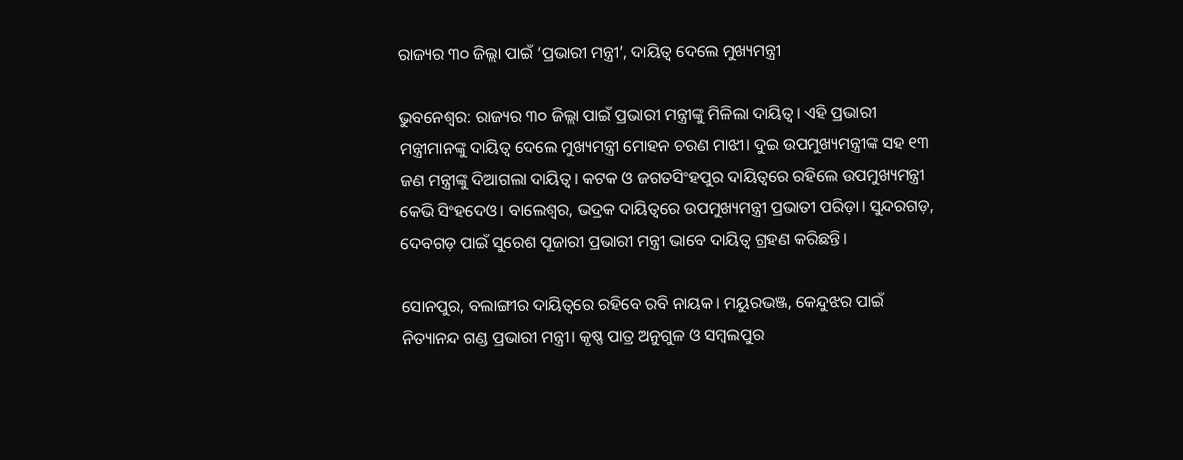ରାଜ୍ୟର ୩୦ ଜିଲ୍ଲା ପାଇଁ ‘ପ୍ରଭାରୀ ମନ୍ତ୍ରୀ’, ଦାୟିତ୍ୱ ଦେଲେ ମୁଖ୍ୟମନ୍ତ୍ରୀ

ଭୁବନେଶ୍ୱର: ରାଜ୍ୟର ୩୦ ଜିଲ୍ଲା ପାଇଁ ପ୍ରଭାରୀ ମନ୍ତ୍ରୀଙ୍କୁ ମିଳିଲା ଦାୟିତ୍ୱ। ଏହି ପ୍ରଭାରୀ ମନ୍ତ୍ରୀମାନଙ୍କୁ ଦାୟିତ୍ୱ ଦେଲେ ମୁଖ୍ୟମନ୍ତ୍ରୀ ମୋହନ ଚରଣ ମାଝୀ। ଦୁଇ ଉପମୁଖ୍ୟମନ୍ତ୍ରୀଙ୍କ ସହ ୧୩ ଜଣ ମନ୍ତ୍ରୀଙ୍କୁ ଦିଆଗଲା ଦାୟିତ୍ୱ। କଟକ ଓ ଜଗତସିଂହପୁର ଦାୟିତ୍ୱରେ ରହିଲେ ଉପମୁଖ୍ୟମନ୍ତ୍ରୀ କେଭି ସିଂହଦେଓ। ବାଲେଶ୍ୱର, ଭଦ୍ରକ ଦାୟିତ୍ୱରେ ଉପମୁଖ୍ୟମନ୍ତ୍ରୀ ପ୍ରଭାତୀ ପରିଡ଼ା। ସୁନ୍ଦରଗଡ଼, ଦେବଗଡ଼ ପାଇଁ ସୁରେଶ ପୂଜାରୀ ପ୍ରଭାରୀ ମନ୍ତ୍ରୀ ଭାବେ ଦାୟିତ୍ୱ ଗ୍ରହଣ କରିଛନ୍ତି।

ସୋନପୁର, ବଲାଙ୍ଗୀର ଦାୟିତ୍ୱରେ ରହିବେ ରବି ନାୟକ। ମୟୁରଭଞ୍ଜ, କେନ୍ଦୁଝର ପାଇଁ ନିତ୍ୟାନନ୍ଦ ଗଣ୍ଡ ପ୍ରଭାରୀ ମନ୍ତ୍ରୀ। କୃଷ୍ଣ ପାତ୍ର ଅନୁଗୁଳ ଓ ସମ୍ବଲପୁର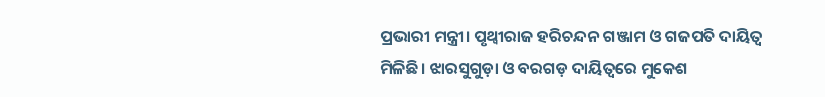ପ୍ରଭାରୀ ମନ୍ତ୍ରୀ। ପୃଥ୍ୱୀରାଜ ହରିଚନ୍ଦନ ଗଞ୍ଜାମ ଓ ଗଜପତି ଦାୟିତ୍ୱ ମିଳିଛି। ଝାରସୁଗୁଡ଼ା ଓ ବରଗଡ଼ ଦାୟିତ୍ୱରେ ମୁକେଶ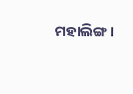ମହାଲିଙ୍ଗ।